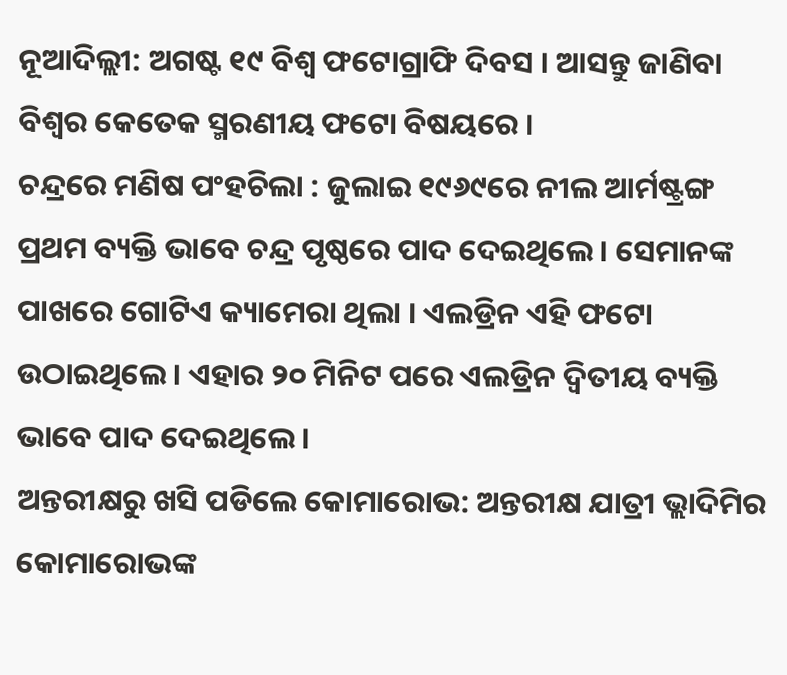ନୂଆଦିଲ୍ଲୀ: ଅଗଷ୍ଟ ୧୯ ବିଶ୍ୱ ଫଟୋଗ୍ରାଫି ଦିବସ । ଆସନ୍ତୁ ଜାଣିବା ବିଶ୍ୱର କେତେକ ସ୍ମରଣୀୟ ଫଟୋ ବିଷୟରେ ।
ଚନ୍ଦ୍ରରେ ମଣିଷ ପଂହଚିଲା : ଜୁଲାଇ ୧୯୬୯ରେ ନୀଲ ଆର୍ମଷ୍ଟ୍ରଙ୍ଗ ପ୍ରଥମ ବ୍ୟକ୍ତି ଭାବେ ଚନ୍ଦ୍ର ପୃଷ୍ଠରେ ପାଦ ଦେଇଥିଲେ । ସେମାନଙ୍କ ପାଖରେ ଗୋଟିଏ କ୍ୟାମେରା ଥିଲା । ଏଲଡ୍ରିନ ଏହି ଫଟୋ ଉଠାଇଥିଲେ । ଏହାର ୨୦ ମିନିଟ ପରେ ଏଲଡ୍ରିନ ଦ୍ୱିତୀୟ ବ୍ୟକ୍ତି ଭାବେ ପାଦ ଦେଇଥିଲେ ।
ଅନ୍ତରୀକ୍ଷରୁ ଖସି ପଡିଲେ କୋମାରୋଭ: ଅନ୍ତରୀକ୍ଷ ଯାତ୍ରୀ ଭ୍ଲାଦିମିର କୋମାରୋଭଙ୍କ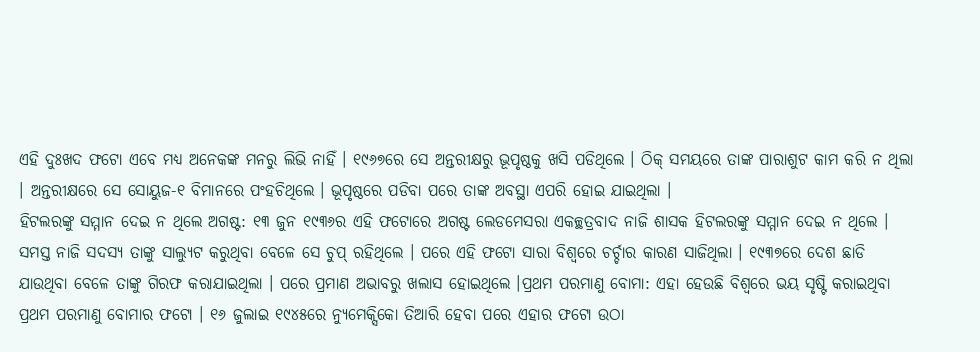ଏହି ଦୁଃଖଦ ଫଟୋ ଏବେ ମଧ୍ୟ ଅନେକଙ୍କ ମନରୁ ଲିଭି ନାହିଁ । ୧୯୬୭ରେ ସେ ଅନ୍ତରୀକ୍ଷରୁ ଭୂପୃଷ୍ଠକୁ ଖସି ପଡିଥିଲେ । ଠିକ୍ ସମୟରେ ତାଙ୍କ ପାରାଶୁଟ କାମ କରି ନ ଥିଲା । ଅନ୍ତରୀକ୍ଷରେ ସେ ସୋୟୁଜ-୧ ବିମାନରେ ପଂହଚିଥିଲେ । ଭୂପୃଷ୍ଠରେ ପଡିବା ପରେ ତାଙ୍କ ଅବସ୍ଥା ଏପରି ହୋଇ ଯାଇଥିଲା ।
ହିଟଲରଙ୍କୁ ସମ୍ମାନ ଦେଇ ନ ଥିଲେ ଅଗଷ୍ଟ: ୧୩ ଜୁନ ୧୯୩୬ର ଏହି ଫଟୋରେ ଅଗଷ୍ଟ ଲେଡମେସରା ଏକଚ୍ଛତ୍ରବାଦ ନାଜି ଶାସକ ହିଟଲରଙ୍କୁ ସମ୍ମାନ ଦେଇ ନ ଥିଲେ । ସମସ୍ତ ନାଜି ସଦସ୍ୟ ତାଙ୍କୁ ସାଲ୍ୟୁଟ କରୁଥିବା ବେଳେ ସେ ଚୁପ୍ ରହିଥିଲେ । ପରେ ଏହି ଫଟୋ ସାରା ବିଶ୍ୱରେ ଚର୍ଚ୍ଚାର କାରଣ ସାଜିଥିଲା । ୧୯୩୭ରେ ଦେଶ ଛାଡି ଯାଉଥିବା ବେଳେ ତାଙ୍କୁ ଗିରଫ କରାଯାଇଥିଲା । ପରେ ପ୍ରମାଣ ଅଭାବରୁ ଖଲାସ ହୋଇଥିଲେ ।ପ୍ରଥମ ପରମାଣୁ ବୋମା: ଏହା ହେଉଛି ବିଶ୍ୱରେ ଭୟ ସୃଷ୍ଟି କରାଇଥିବା ପ୍ରଥମ ପରମାଣୁ ବୋମାର ଫଟୋ । ୧୬ ଜୁଲାଇ ୧୯୪୫ରେ ନ୍ୟୁମେକ୍ସିକୋ ତିଆରି ହେବା ପରେ ଏହାର ଫଟୋ ଉଠା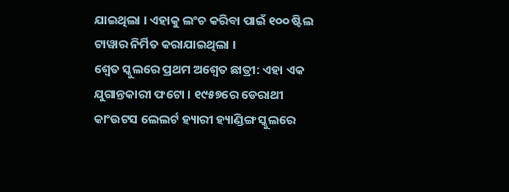ଯାଇଥିଲା । ଏହାକୁ ଲଂଚ କରିବା ପାଇଁ ୧୦୦ ଷ୍ଟିଲ ଟାୱାର ନିର୍ମିତ କରାଯାଇଥିଲା ।
ଶ୍ୱେତ ସ୍କୁଲରେ ପ୍ରଥମ ଅଶ୍ୱେତ ଛାତ୍ରୀ: ଏହା ଏକ ଯୁଗାନ୍ତକାରୀ ଫଟୋ । ୧୯୫୭ରେ ଡେରାଥୀ କାଂଉଟସ ଲେଲର୍ଟ ହ୍ୟାରୀ ହ୍ୟାଣ୍ଡିଙ୍ଗ ସ୍କୁଲରେ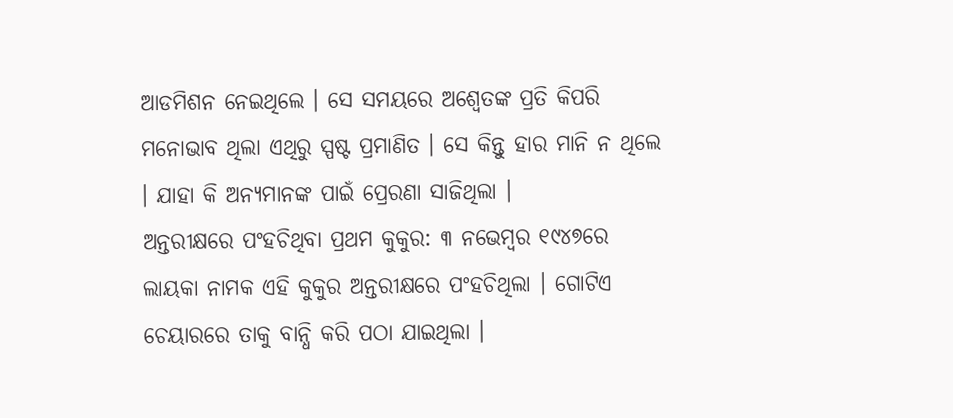ଆଡମିଶନ ନେଇଥିଲେ । ସେ ସମୟରେ ଅଶ୍ୱେତଙ୍କ ପ୍ରତି କିପରି ମନୋଭାବ ଥିଲା ଏଥିରୁ ସ୍ପଷ୍ଟ ପ୍ରମାଣିତ । ସେ କିନ୍ତୁ ହାର ମାନି ନ ଥିଲେ । ଯାହା କି ଅନ୍ୟମାନଙ୍କ ପାଇଁ ପ୍ରେରଣା ସାଜିଥିଲା ।
ଅନ୍ତରୀକ୍ଷରେ ପଂହଚିଥିବା ପ୍ରଥମ କୁକୁର: ୩ ନଭେମ୍ବର ୧୯୪୭ରେ ଲାୟକା ନାମକ ଏହି କୁକୁର ଅନ୍ତରୀକ୍ଷରେ ପଂହଚିଥିଲା । ଗୋଟିଏ ଚେୟାରରେ ତାକୁ ବାନ୍ଧି କରି ପଠା ଯାଇଥିଲା ।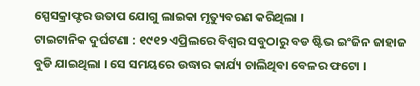ସ୍ପେସକ୍ରାଫ୍ଟର ଉତାପ ଯୋଗୁ ଲାଇକା ମୃତ୍ୟୁବରଣ କରିଥିଲା ।
ଟାଇଟାନିକ ଦୁର୍ଘଟଣା : ୧୯୧୨ ଏପ୍ରିଲରେ ବିଶ୍ୱର ସବୁଠାରୁ ବଡ ଷ୍ଟିଭ ଇଂଜିନ ଜାହାଜ ବୁଡି ଯାଇଥିଲା । ସେ ସମୟରେ ଉଦ୍ଧାର କାର୍ଯ୍ୟ ଚାଲିଥିବା ବେଳର ଫଟୋ ।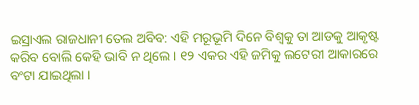ଇସ୍ରାଏଲ ରାଜଧାନୀ ତେଲ ଅବିବ: ଏହି ମରୂଭୂମି ଦିନେ ବିଶ୍ୱକୁ ତା ଆଡକୁ ଆକୃଷ୍ଟ କରିବ ବୋଲି କେହି ଭାବି ନ ଥିଲେ । ୧୨ ଏକର ଏହି ଜମିକୁ ଲଟେରୀ ଆକାରରେ ବଂଟା ଯାଇଥିଲା ।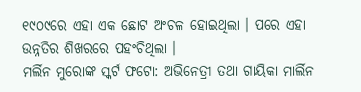୧୯୦୯ରେ ଏହା ଏକ ଛୋଟ ଅଂଚଳ ହୋଇଥିଲା । ପରେ ଏହା ଉନ୍ନତିର ଶିଖରରେ ପହଂଚିଥିଲା ।
ମର୍ଲିନ ମୁରୋଙ୍କ ସ୍କର୍ଟ ଫଟୋ: ଅଭିନେତ୍ରୀ ତଥା ଗାୟିକା ମାର୍ଲିନ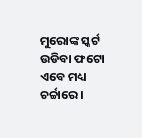ମୁରୋଙ୍କ ସ୍କର୍ଟ ଉଡିବା ଫଟୋ ଏବେ ମଧ୍ୟ ଚର୍ଚ୍ଚାରେ ।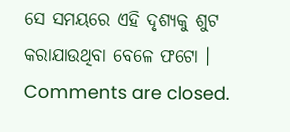ସେ ସମୟରେ ଏହି ଦୃଶ୍ୟକୁ ଶୁଟ କରାଯାଉଥିବା ବେଳେ ଫଟୋ ।
Comments are closed.